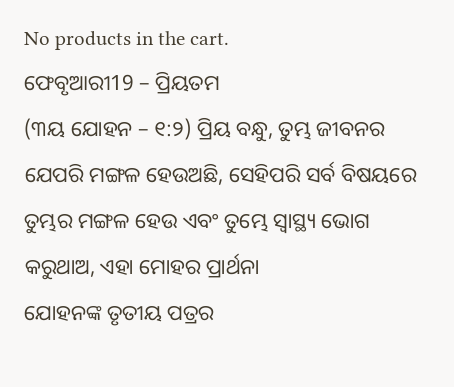No products in the cart.
ଫେବୃଆରୀ19 – ପ୍ରିୟତମ
(୩ୟ ଯୋହନ – ୧:୨) ପ୍ରିୟ ବନ୍ଧୁ, ତୁମ୍ଭ ଜୀବନର ଯେପରି ମଙ୍ଗଳ ହେଉଅଛି, ସେହିପରି ସର୍ବ ବିଷୟରେ ତୁମ୍ଭର ମଙ୍ଗଳ ହେଉ ଏବଂ ତୁମ୍ଭେ ସ୍ୱାସ୍ଥ୍ୟ ଭୋଗ କରୁଥାଅ, ଏହା ମୋହର ପ୍ରାର୍ଥନା
ଯୋହନଙ୍କ ତୃତୀୟ ପତ୍ରର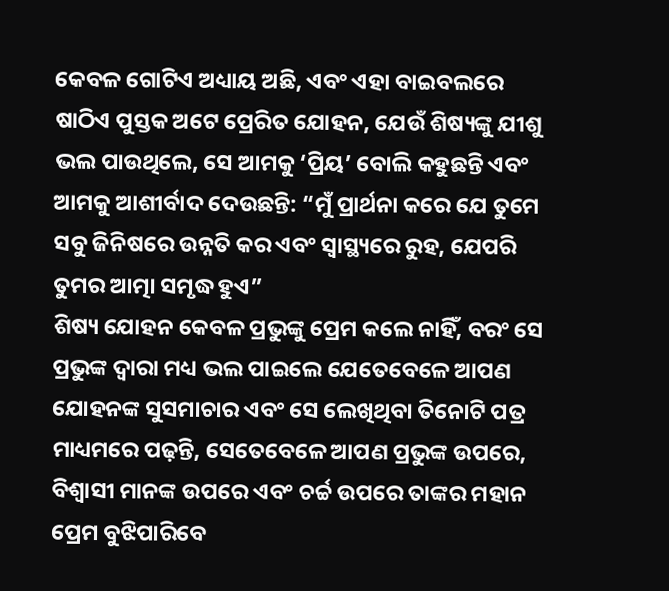କେବଳ ଗୋଟିଏ ଅଧ୍ୟାୟ ଅଛି, ଏବଂ ଏହା ବାଇବଲରେ ଷାଠିଏ ପୁସ୍ତକ ଅଟେ ପ୍ରେରିତ ଯୋହନ, ଯେଉଁ ଶିଷ୍ୟଙ୍କୁ ଯୀଶୁ ଭଲ ପାଉଥିଲେ, ସେ ଆମକୁ ‘ପ୍ରିୟ’ ବୋଲି କହୁଛନ୍ତି ଏବଂ ଆମକୁ ଆଶୀର୍ବାଦ ଦେଉଛନ୍ତି: “ମୁଁ ପ୍ରାର୍ଥନା କରେ ଯେ ତୁମେ ସବୁ ଜିନିଷରେ ଉନ୍ନତି କର ଏବଂ ସ୍ୱାସ୍ଥ୍ୟରେ ରୁହ, ଯେପରି ତୁମର ଆତ୍ମା ସମୃଦ୍ଧ ହୁଏ”
ଶିଷ୍ୟ ଯୋହନ କେବଳ ପ୍ରଭୁଙ୍କୁ ପ୍ରେମ କଲେ ନାହିଁ, ବରଂ ସେ ପ୍ରଭୁଙ୍କ ଦ୍ୱାରା ମଧ୍ୟ ଭଲ ପାଇଲେ ଯେତେବେଳେ ଆପଣ ଯୋହନଙ୍କ ସୁସମାଚାର ଏବଂ ସେ ଲେଖିଥିବା ତିନୋଟି ପତ୍ର ମାଧ୍ୟମରେ ପଢ଼ନ୍ତି, ସେତେବେଳେ ଆପଣ ପ୍ରଭୁଙ୍କ ଉପରେ, ବିଶ୍ୱାସୀ ମାନଙ୍କ ଉପରେ ଏବଂ ଚର୍ଚ୍ଚ ଉପରେ ତାଙ୍କର ମହାନ ପ୍ରେମ ବୁଝିପାରିବେ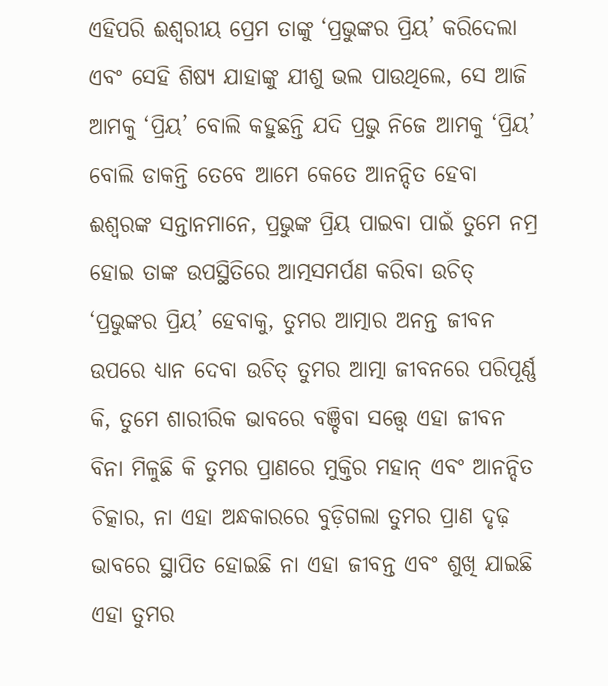ଏହିପରି ଈଶ୍ୱରୀୟ ପ୍ରେମ ତାଙ୍କୁ ‘ପ୍ରଭୁଙ୍କର ପ୍ରିୟ’ କରିଦେଲା
ଏବଂ ସେହି ଶିଷ୍ୟ ଯାହାଙ୍କୁ ଯୀଶୁ ଭଲ ପାଉଥିଲେ, ସେ ଆଜି ଆମକୁ ‘ପ୍ରିୟ’ ବୋଲି କହୁଛନ୍ତି ଯଦି ପ୍ରଭୁ ନିଜେ ଆମକୁ ‘ପ୍ରିୟ’ ବୋଲି ଡାକନ୍ତି ତେବେ ଆମେ କେତେ ଆନନ୍ଦିତ ହେବା ଈଶ୍ବରଙ୍କ ସନ୍ତାନମାନେ, ପ୍ରଭୁଙ୍କ ପ୍ରିୟ ପାଇବା ପାଇଁ ତୁମେ ନମ୍ର ହୋଇ ତାଙ୍କ ଉପସ୍ଥିତିରେ ଆତ୍ମସମର୍ପଣ କରିବା ଉଚିତ୍
‘ପ୍ରଭୁଙ୍କର ପ୍ରିୟ’ ହେବାକୁ, ତୁମର ଆତ୍ମାର ଅନନ୍ତ ଜୀବନ ଉପରେ ଧ୍ୟାନ ଦେବା ଉଚିତ୍ ତୁମର ଆତ୍ମା ଜୀବନରେ ପରିପୂର୍ଣ୍ଣ କି, ତୁମେ ଶାରୀରିକ ଭାବରେ ବଞ୍ଚିବା ସତ୍ତ୍ୱେ ଏହା ଜୀବନ ବିନା ମିଳୁଛି କି ତୁମର ପ୍ରାଣରେ ମୁକ୍ତିର ମହାନ୍ ଏବଂ ଆନନ୍ଦିତ ଚିତ୍କାର, ନା ଏହା ଅନ୍ଧକାରରେ ବୁଡ଼ିଗଲା ତୁମର ପ୍ରାଣ ଦୃଢ଼ ଭାବରେ ସ୍ଥାପିତ ହୋଇଛି ନା ଏହା ଜୀବନ୍ତ ଏବଂ ଶୁଖି ଯାଇଛି
ଏହା ତୁମର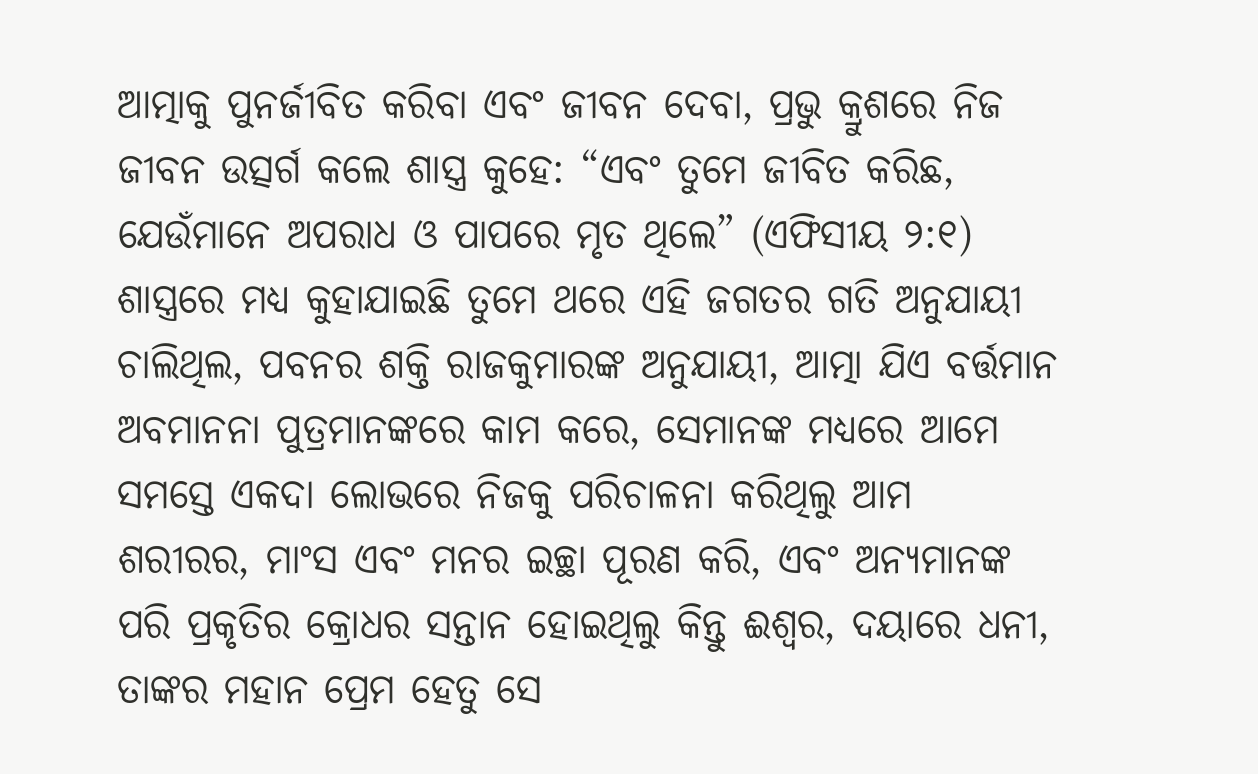ଆତ୍ମାକୁ ପୁନର୍ଜୀବିତ କରିବା ଏବଂ ଜୀବନ ଦେବା, ପ୍ରଭୁ କ୍ରୁଶରେ ନିଜ ଜୀବନ ଉତ୍ସର୍ଗ କଲେ ଶାସ୍ତ୍ର କୁହେ: “ଏବଂ ତୁମେ ଜୀବିତ କରିଛ, ଯେଉଁମାନେ ଅପରାଧ ଓ ପାପରେ ମୃତ ଥିଲେ” (ଏଫିସୀୟ ୨:୧)
ଶାସ୍ତ୍ରରେ ମଧ୍ୟ କୁହାଯାଇଛି ତୁମେ ଥରେ ଏହି ଜଗତର ଗତି ଅନୁଯାୟୀ ଚାଲିଥିଲ, ପବନର ଶକ୍ତି ରାଜକୁମାରଙ୍କ ଅନୁଯାୟୀ, ଆତ୍ମା ଯିଏ ବର୍ତ୍ତମାନ ଅବମାନନା ପୁତ୍ରମାନଙ୍କରେ କାମ କରେ, ସେମାନଙ୍କ ମଧ୍ୟରେ ଆମେ ସମସ୍ତେ ଏକଦା ଲୋଭରେ ନିଜକୁ ପରିଚାଳନା କରିଥିଲୁ ଆମ ଶରୀରର, ମାଂସ ଏବଂ ମନର ଇଚ୍ଛା ପୂରଣ କରି, ଏବଂ ଅନ୍ୟମାନଙ୍କ ପରି ପ୍ରକୃତିର କ୍ରୋଧର ସନ୍ତାନ ହୋଇଥିଲୁ କିନ୍ତୁ ଈଶ୍ବର, ଦୟାରେ ଧନୀ, ତାଙ୍କର ମହାନ ପ୍ରେମ ହେତୁ ସେ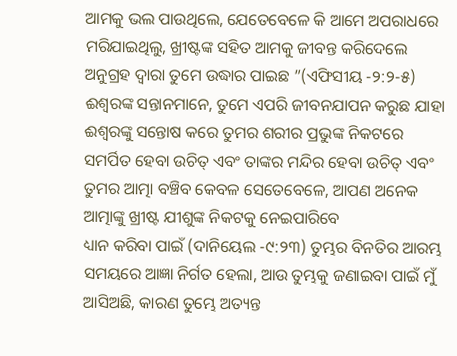ଆମକୁ ଭଲ ପାଉଥିଲେ, ଯେତେବେଳେ କି ଆମେ ଅପରାଧରେ ମରିଯାଇଥିଲୁ, ଖ୍ରୀଷ୍ଟଙ୍କ ସହିତ ଆମକୁ ଜୀବନ୍ତ କରିଦେଲେ ଅନୁଗ୍ରହ ଦ୍ୱାରା ତୁମେ ଉଦ୍ଧାର ପାଇଛ ”(ଏଫିସୀୟ -୨:୨-୫)
ଈଶ୍ବରଙ୍କ ସନ୍ତାନମାନେ, ତୁମେ ଏପରି ଜୀବନଯାପନ କରୁଛ ଯାହା ଈଶ୍ବରଙ୍କୁ ସନ୍ତୋଷ କରେ ତୁମର ଶରୀର ପ୍ରଭୁଙ୍କ ନିକଟରେ ସମର୍ପିତ ହେବା ଉଚିତ୍ ଏବଂ ତାଙ୍କର ମନ୍ଦିର ହେବା ଉଚିତ୍ ଏବଂ ତୁମର ଆତ୍ମା ବଞ୍ଚିବ କେବଳ ସେତେବେଳେ, ଆପଣ ଅନେକ ଆତ୍ମାଙ୍କୁ ଖ୍ରୀଷ୍ଟ ଯୀଶୁଙ୍କ ନିକଟକୁ ନେଇପାରିବେ
ଧ୍ୟାନ କରିବା ପାଇଁ (ଦାନିୟେଲ -୯:୨୩) ତୁମ୍ଭର ବିନତିର ଆରମ୍ଭ ସମୟରେ ଆଜ୍ଞା ନିର୍ଗତ ହେଲା, ଆଉ ତୁମ୍ଭକୁ ଜଣାଇବା ପାଇଁ ମୁଁ ଆସିଅଛି, କାରଣ ତୁମ୍ଭେ ଅତ୍ୟନ୍ତ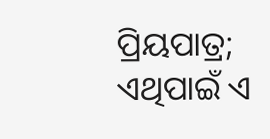ପ୍ରିୟପାତ୍ର; ଏଥିପାଇଁ ଏ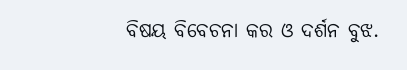ବିଷୟ ବିବେଚନା କର ଓ ଦର୍ଶନ ବୁଝ.